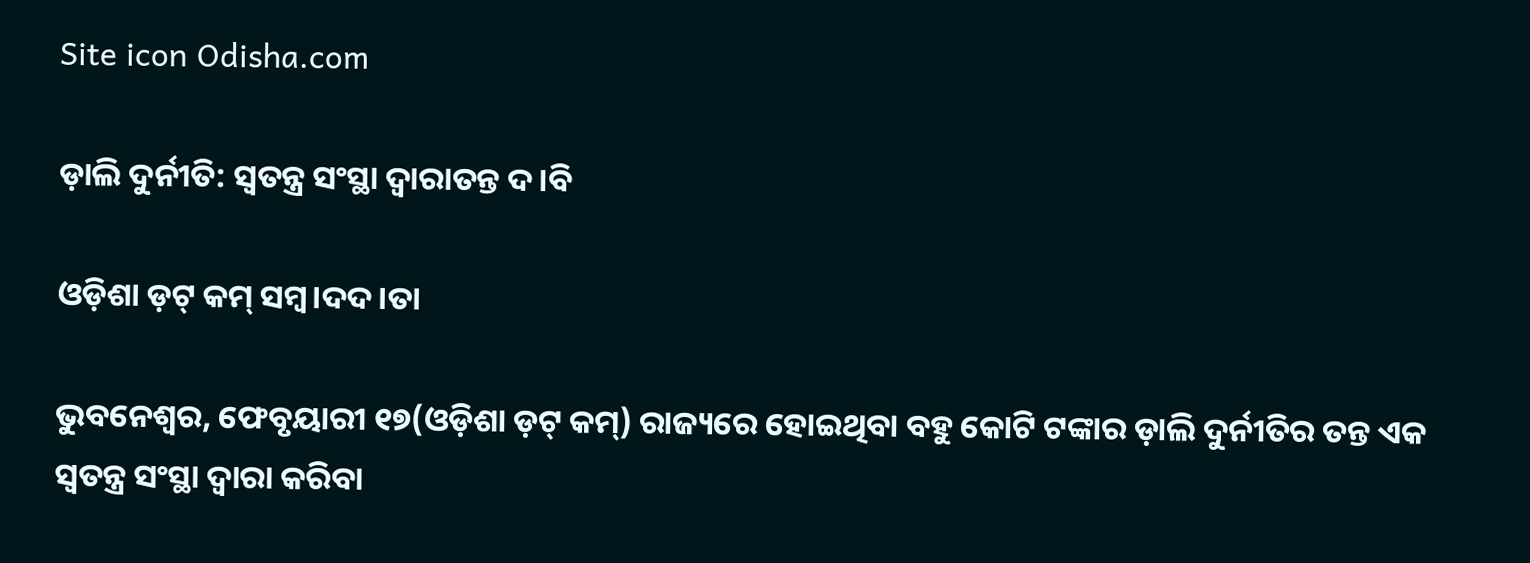Site icon Odisha.com

ଡ଼ାଲି ଦୁର୍ନୀତି: ସ୍ୱତନ୍ତ୍ର ସଂସ୍ଥା ଦ୍ୱାରାତନ୍ତ ଦ।ବି

ଓଡ଼ିଶା ଡ଼ଟ୍ କମ୍ ସମ୍ବ।ଦଦ।ତା

ଭୁବନେଶ୍ୱର, ଫେବୃୟାରୀ ୧୭(ଓଡ଼ିଶା ଡ଼ଟ୍ କମ୍) ରାଜ୍ୟରେ ହୋଇଥିବା ବହୁ କୋଟି ଟଙ୍କାର ଡ଼ାଲି ଦୁର୍ନୀତିର ତନ୍ତ ଏକ ସ୍ୱତନ୍ତ୍ର ସଂସ୍ଥା ଦ୍ୱାରା କରିବା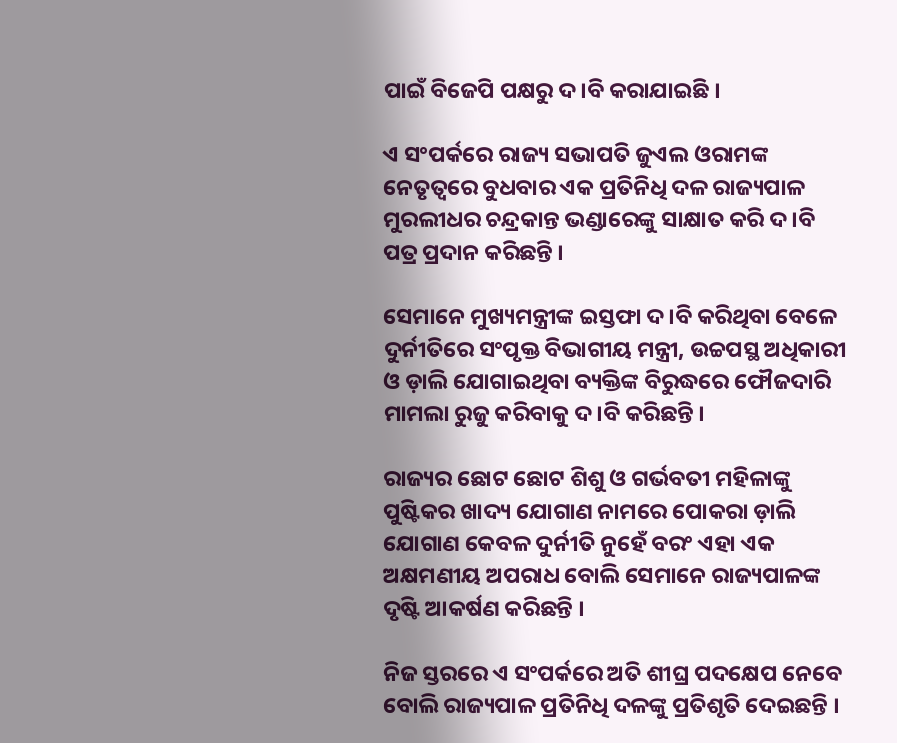ପାଇଁ ବିଜେପି ପକ୍ଷରୁ ଦ।ବି କରାଯାଇଛି ।

ଏ ସଂପର୍କରେ ରାଜ୍ୟ ସଭାପତି ଜୁଏଲ ଓରାମଙ୍କ ନେତୃତ୍ୱରେ ବୁଧବାର ଏକ ପ୍ରତିନିଧି ଦଳ ରାଜ୍ୟପାଳ ମୁରଲୀଧର ଚନ୍ଦ୍ରକାନ୍ତ ଭଣ୍ଡାରେଙ୍କୁ ସାକ୍ଷାତ କରି ଦ।ବି ପତ୍ର ପ୍ରଦାନ କରିଛନ୍ତି ।

ସେମାନେ ମୁଖ୍ୟମନ୍ତ୍ରୀଙ୍କ ଇସ୍ତଫା ଦ।ବି କରିଥିବା ବେଳେ ଦୁର୍ନୀତିରେ ସଂପୃକ୍ତ ବିଭାଗୀୟ ମନ୍ତ୍ରୀ, ଉଚ୍ଚପସ୍ଥ ଅଧିକାରୀ ଓ ଡ଼ାଲି ଯୋଗାଇଥିବା ବ୍ୟକ୍ତିଙ୍କ ବିରୁଦ୍ଧରେ ଫୌଜଦାରି ମାମଲା ରୁଜୁ କରିବାକୁ ଦ।ବି କରିଛନ୍ତି ।

ରାଜ୍ୟର ଛୋଟ ଛୋଟ ଶିଶୁ ଓ ଗର୍ଭବତୀ ମହିଳାଙ୍କୁ ପୁଷ୍ଟିକର ଖାଦ୍ୟ ଯୋଗାଣ ନାମରେ ପୋକରା ଡ଼ାଲି ଯୋଗାଣ କେବଳ ଦୁର୍ନୀତି ନୁହେଁ ବରଂ ଏହା ଏକ ଅକ୍ଷମଣୀୟ ଅପରାଧ ବୋଲି ସେମାନେ ରାଜ୍ୟପାଳଙ୍କ ଦୃଷ୍ଟି ଆକର୍ଷଣ କରିଛନ୍ତି ।

ନିଜ ସ୍ତରରେ ଏ ସଂପର୍କରେ ଅତି ଶୀଘ୍ର ପଦକ୍ଷେପ ନେବେ ବୋଲି ରାଜ୍ୟପାଳ ପ୍ରତିନିଧି ଦଳଙ୍କୁ ପ୍ରତିଶୃତି ଦେଇଛନ୍ତି ।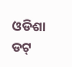ଓଡିଶା ଡଟ୍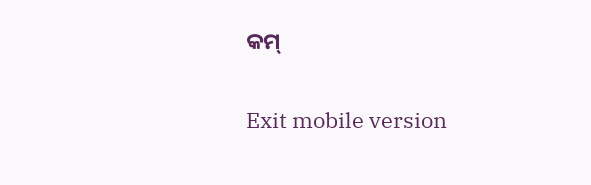କମ୍

Exit mobile version